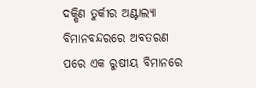ଦକ୍ଷିଣ ତୁର୍କୀର ଅଣ୍ଟାଲ୍ୟା ବିମାନବନ୍ଦରରେ ଅବତରଣ ପରେ ଏକ ରୁଷୀୟ ବିମାନରେ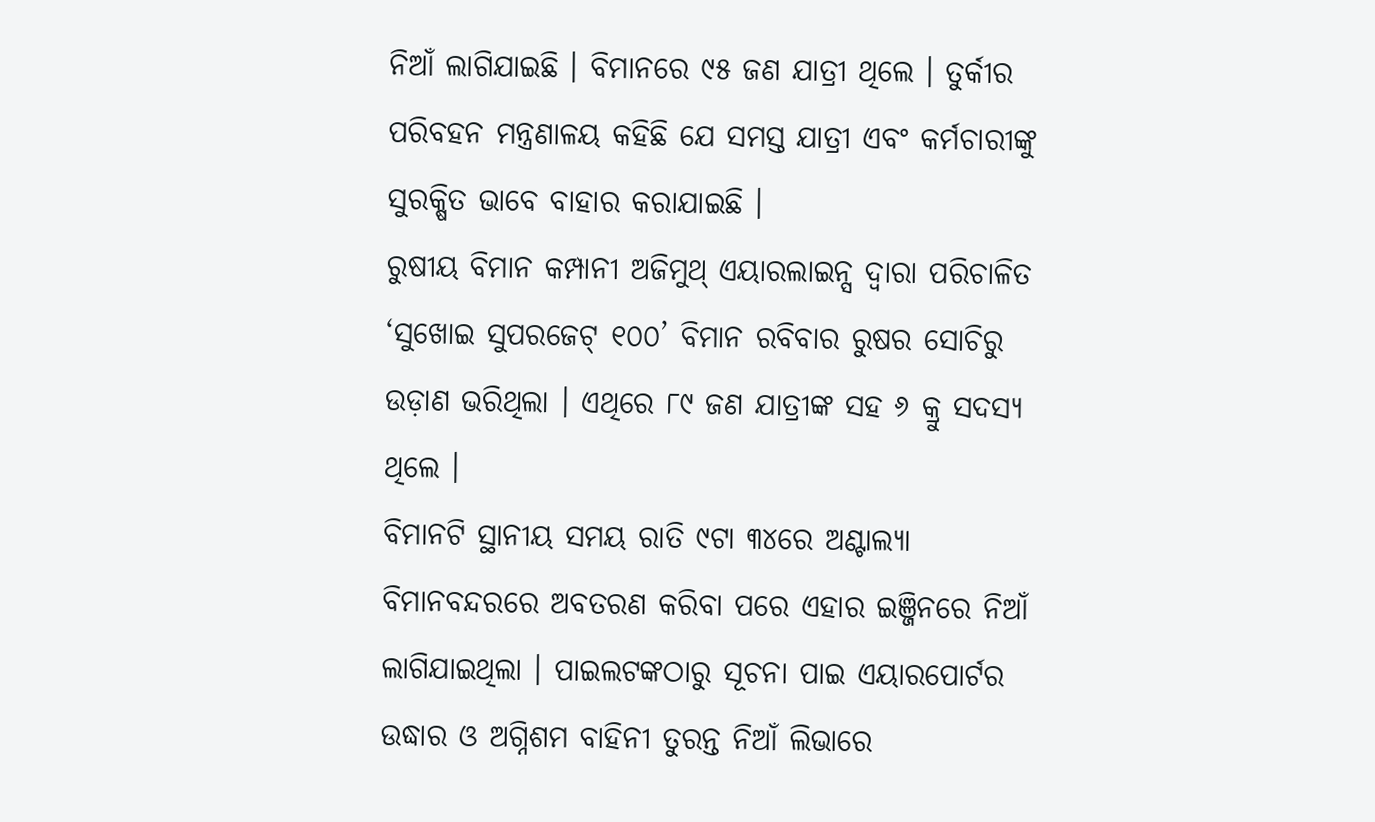ନିଆଁ ଲାଗିଯାଇଛି । ବିମାନରେ ୯୫ ଜଣ ଯାତ୍ରୀ ଥିଲେ । ତୁର୍କୀର ପରିବହନ ମନ୍ତ୍ରଣାଳୟ କହିଛି ଯେ ସମସ୍ତ ଯାତ୍ରୀ ଏବଂ କର୍ମଚାରୀଙ୍କୁ ସୁରକ୍ଷିତ ଭାବେ ବାହାର କରାଯାଇଛି ।
ରୁଷୀୟ ବିମାନ କମ୍ପାନୀ ଅଜିମୁଥ୍ ଏୟାରଲାଇନ୍ସ ଦ୍ୱାରା ପରିଚାଳିତ ‘ସୁଖୋଇ ସୁପରଜେଟ୍ ୧୦୦’ ବିମାନ ରବିବାର ରୁଷର ସୋଚିରୁ ଉଡ଼ାଣ ଭରିଥିଲା । ଏଥିରେ ୮୯ ଜଣ ଯାତ୍ରୀଙ୍କ ସହ ୬ କ୍ରୁ ସଦସ୍ୟ ଥିଲେ ।
ବିମାନଟି ସ୍ଥାନୀୟ ସମୟ ରାତି ୯ଟା ୩୪ରେ ଅଣ୍ଟାଲ୍ୟା ବିମାନବନ୍ଦରରେ ଅବତରଣ କରିବା ପରେ ଏହାର ଇଞ୍ଜିନରେ ନିଆଁ ଲାଗିଯାଇଥିଲା । ପାଇଲଟଙ୍କଠାରୁ ସୂଚନା ପାଇ ଏୟାରପୋର୍ଟର ଉଦ୍ଧାର ଓ ଅଗ୍ନିଶମ ବାହିନୀ ତୁରନ୍ତ ନିଆଁ ଲିଭାରେ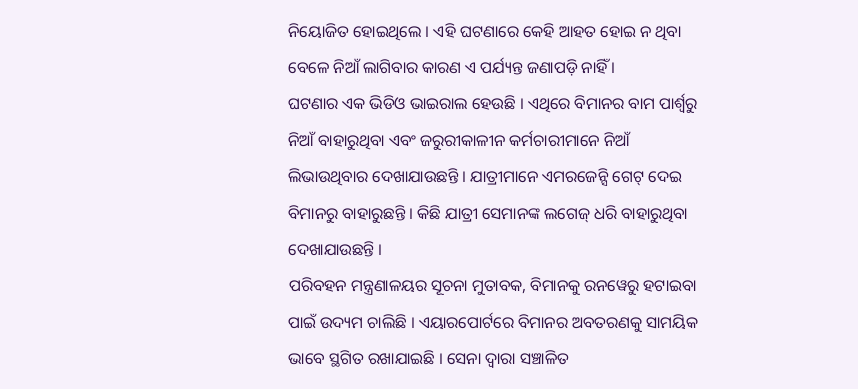ନିୟୋଜିତ ହୋଇଥିଲେ । ଏହି ଘଟଣାରେ କେହି ଆହତ ହୋଇ ନ ଥିବା ବେଳେ ନିଆଁ ଲାଗିବାର କାରଣ ଏ ପର୍ଯ୍ୟନ୍ତ ଜଣାପଡ଼ି ନାହିଁ ।
ଘଟଣାର ଏକ ଭିଡିଓ ଭାଇରାଲ ହେଉଛି । ଏଥିରେ ବିମାନର ବାମ ପାର୍ଶ୍ୱରୁ ନିଆଁ ବାହାରୁଥିବା ଏବଂ ଜରୁରୀକାଳୀନ କର୍ମଚାରୀମାନେ ନିଆଁ ଲିଭାଉଥିବାର ଦେଖାଯାଉଛନ୍ତି । ଯାତ୍ରୀମାନେ ଏମରଜେନ୍ସି ଗେଟ୍ ଦେଇ ବିମାନରୁ ବାହାରୁଛନ୍ତି । କିଛି ଯାତ୍ରୀ ସେମାନଙ୍କ ଲଗେଜ୍ ଧରି ବାହାରୁଥିବା ଦେଖାଯାଉଛନ୍ତି ।
ପରିବହନ ମନ୍ତ୍ରଣାଳୟର ସୂଚନା ମୁତାବକ, ବିମାନକୁ ରନୱେରୁ ହଟାଇବା ପାଇଁ ଉଦ୍ୟମ ଚାଲିଛି । ଏୟାରପୋର୍ଟରେ ବିମାନର ଅବତରଣକୁ ସାମୟିକ ଭାବେ ସ୍ଥଗିତ ରଖାଯାଇଛି । ସେନା ଦ୍ୱାରା ସଞ୍ଚାଳିତ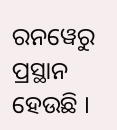ରନୱେରୁ ପ୍ରସ୍ଥାନ ହେଉଛି ।